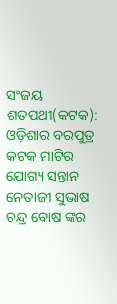ସଂଜୟ ଶତପଥୀ(କଟକ): ଓଡ଼ିଶାର ବରପୁତ୍ର କଟକ ମାଟିର ଯୋଗ୍ୟ ସନ୍ତାନ ନେତାଜୀ ସୁଭାଷ ଚନ୍ଦ୍ର ବୋଷ ଙ୍କର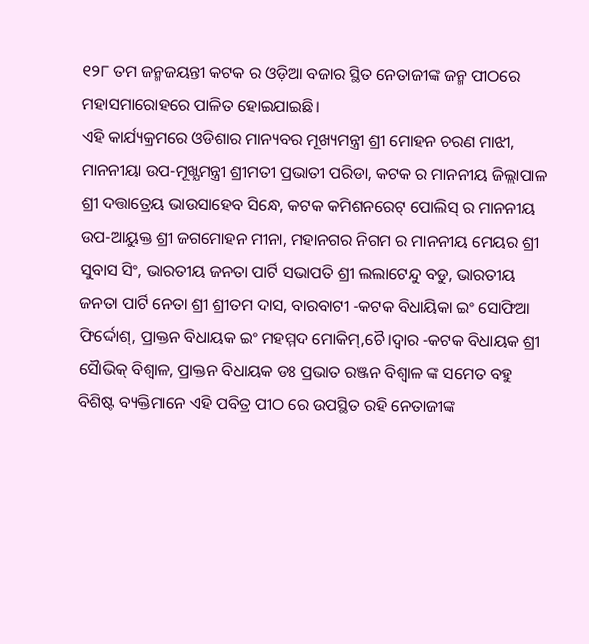୧୨୮ ତମ ଜନ୍ମଜୟନ୍ତୀ କଟକ ର ଓଡ଼ିଆ ବଜାର ସ୍ଥିତ ନେତାଜୀଙ୍କ ଜନ୍ମ ପୀଠରେ ମହାସମାରୋହରେ ପାଳିତ ହୋଇଯାଇଛି।
ଏହି କାର୍ଯ୍ୟକ୍ରମରେ ଓଡିଶାର ମାନ୍ୟବର ମୂଖ୍ୟମନ୍ତ୍ରୀ ଶ୍ରୀ ମୋହନ ଚରଣ ମାଝୀ, ମାନନୀୟା ଉପ-ମୂଖ୍ଯମନ୍ତ୍ରୀ ଶ୍ରୀମତୀ ପ୍ରଭାତୀ ପରିଡା, କଟକ ର ମାନନୀୟ ଜିଲ୍ଲାପାଳ ଶ୍ରୀ ଦତ୍ତାତ୍ରେୟ ଭାଉସାହେବ ସିନ୍ଧେ, କଟକ କମିଶନରେଟ୍ ପୋଲିସ୍ ର ମାନନୀୟ ଉପ-ଆୟୁକ୍ତ ଶ୍ରୀ ଜଗମୋହନ ମୀନା, ମହାନଗର ନିଗମ ର ମାନନୀୟ ମେୟର ଶ୍ରୀ ସୁବାସ ସିଂ, ଭାରତୀୟ ଜନତା ପାର୍ଟି ସଭାପତି ଶ୍ରୀ ଲଲାଟେନ୍ଦୁ ବଡୁ, ଭାରତୀୟ ଜନତା ପାର୍ଟି ନେତା ଶ୍ରୀ ଶ୍ରୀତମ ଦାସ, ବାରବାଟୀ -କଟକ ବିଧାୟିକା ଇଂ ସୋଫିଆ ଫିର୍ଦ୍ଦୋଶ୍, ପ୍ରାକ୍ତନ ବିଧାୟକ ଇଂ ମହମ୍ମଦ ମୋକିମ୍,ଚୈ।ଦ୍ଵାର -କଟକ ବିଧାୟକ ଶ୍ରୀ ସୈାଭିକ୍ ବିଶ୍ୱାଳ, ପ୍ରାକ୍ତନ ବିଧାୟକ ଡଃ ପ୍ରଭାତ ରଞ୍ଜନ ବିଶ୍ବାଳ ଙ୍କ ସମେତ ବହୁ ବିଶିଷ୍ଟ ବ୍ୟକ୍ତିମାନେ ଏହି ପବିତ୍ର ପୀଠ ରେ ଉପସ୍ଥିତ ରହି ନେତାଜୀଙ୍କ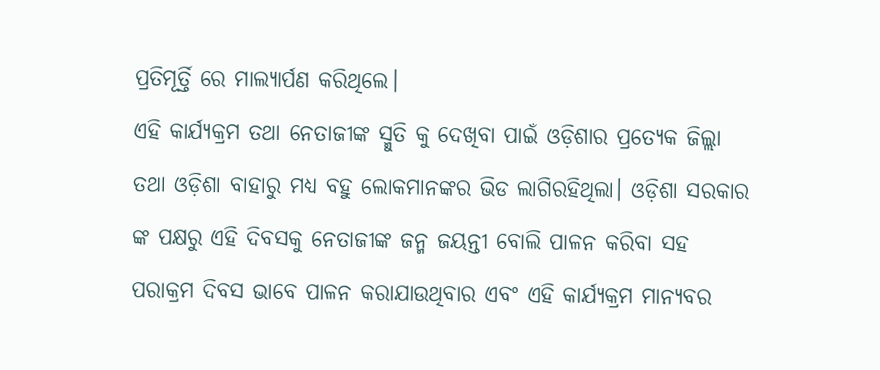ପ୍ରତିମୂର୍ତ୍ତି ରେ ମାଲ୍ୟାର୍ପଣ କରିଥିଲେ।
ଏହି କାର୍ଯ୍ୟକ୍ରମ ତଥା ନେତାଜୀଙ୍କ ସ୍ମୁତି କୁ ଦେଖିବା ପାଇଁ ଓଡ଼ିଶାର ପ୍ରତ୍ୟେକ ଜିଲ୍ଲା ତଥା ଓଡ଼ିଶା ବାହାରୁ ମଧ୍ୟ ବହୁ ଲୋକମାନଙ୍କର ଭିଡ ଲାଗିରହିଥିଲା। ଓଡ଼ିଶା ସରକାର ଙ୍କ ପକ୍ଷରୁ ଏହି ଦିବସକୁ ନେତାଜୀଙ୍କ ଜନ୍ମ ଜୟନ୍ତୀ ବୋଲି ପାଳନ କରିବା ସହ ପରାକ୍ରମ ଦିବସ ଭାବେ ପାଳନ କରାଯାଉଥିବାର ଏବଂ ଏହି କାର୍ଯ୍ୟକ୍ରମ ମାନ୍ୟବର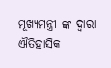ମୂଖ୍ୟମନ୍ତ୍ରୀ ଙ୍କ ଦ୍ଵାରା ଐତିହାସିକ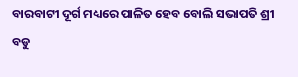ବାରବାଟୀ ଦୂର୍ଗ ମଧ୍ୟରେ ପାଳିତ ହେବ ବୋଲି ସଭାପତି ଶ୍ରୀ ବଡୁ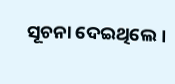ସୂଚନା ଦେଇଥିଲେ।